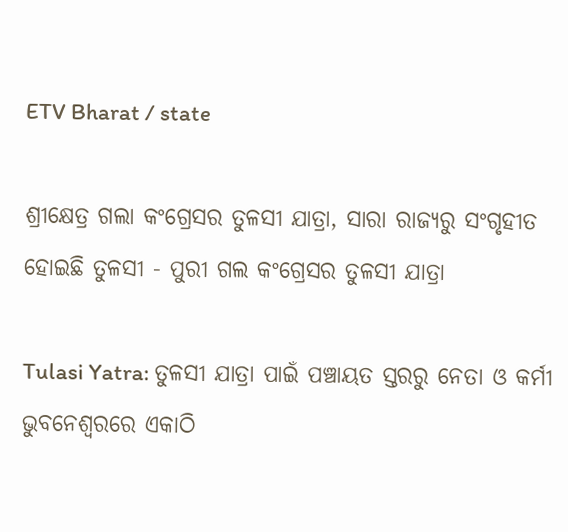ETV Bharat / state

ଶ୍ରୀକ୍ଷେତ୍ର ଗଲା କଂଗ୍ରେସର ତୁଳସୀ ଯାତ୍ରା, ସାରା ରାଜ୍ୟରୁ ସଂଗୃହୀତ ହୋଇଛି ତୁଳସୀ - ପୁରୀ ଗଲ କଂଗ୍ରେସର ତୁଳସୀ ଯାତ୍ରା

Tulasi Yatra: ତୁଳସୀ ଯାତ୍ରା ପାଇଁ ପଞ୍ଚାୟତ ସ୍ତରରୁ ନେତା ଓ କର୍ମୀ ଭୁବନେଶ୍ବରରେ ଏକାଠି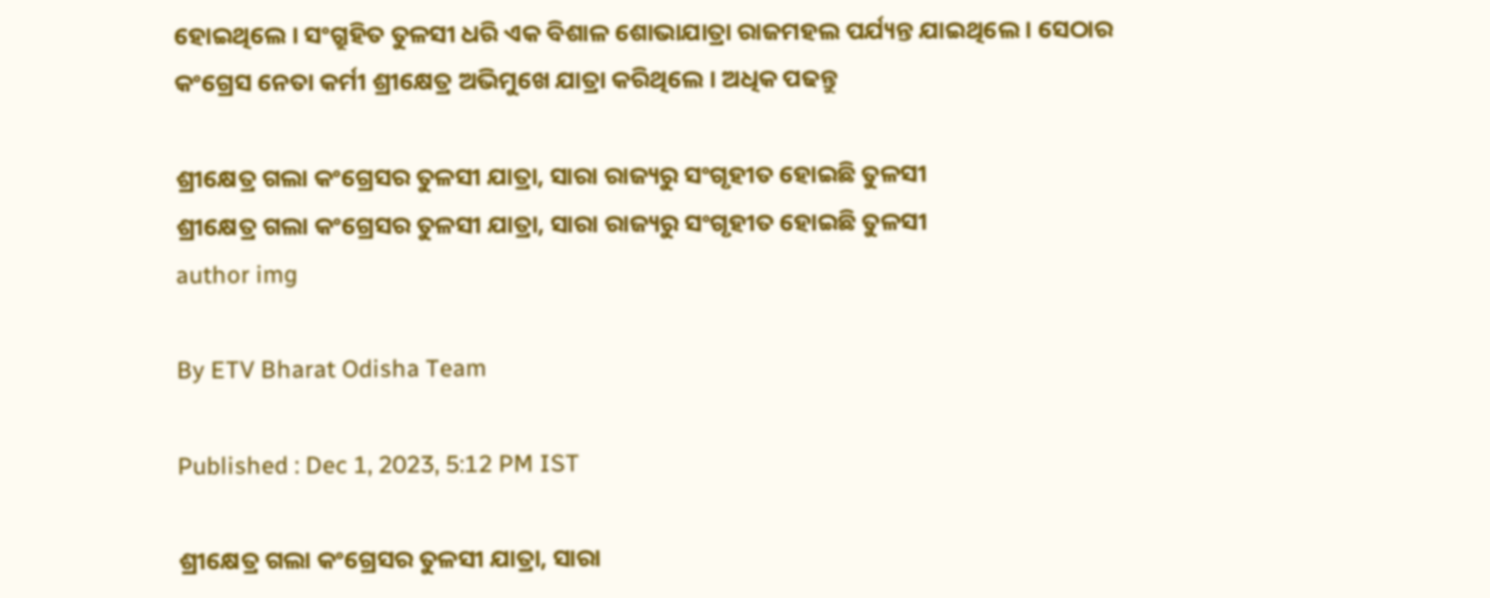ହୋଇଥିଲେ । ସଂଗ୍ରୁହିତ ତୁଳସୀ ଧରି ଏକ ବିଶାଳ ଶୋଭାଯାତ୍ରା ରାଜମହଲ ପର୍ଯ୍ୟନ୍ତ ଯାଇଥିଲେ । ସେଠାର କଂଗ୍ରେସ ନେତା କର୍ମୀ ଶ୍ରୀକ୍ଷେତ୍ର ଅଭିମୁଖେ ଯାତ୍ରା କରିଥିଲେ । ଅଧିକ ପଢନ୍ତୁ

ଶ୍ରୀକ୍ଷେତ୍ର ଗଲା କଂଗ୍ରେସର ତୁଳସୀ ଯାତ୍ରା, ସାରା ରାଜ୍ୟରୁ ସଂଗୃହୀତ ହୋଇଛି ତୁଳସୀ
ଶ୍ରୀକ୍ଷେତ୍ର ଗଲା କଂଗ୍ରେସର ତୁଳସୀ ଯାତ୍ରା, ସାରା ରାଜ୍ୟରୁ ସଂଗୃହୀତ ହୋଇଛି ତୁଳସୀ
author img

By ETV Bharat Odisha Team

Published : Dec 1, 2023, 5:12 PM IST

ଶ୍ରୀକ୍ଷେତ୍ର ଗଲା କଂଗ୍ରେସର ତୁଳସୀ ଯାତ୍ରା, ସାରା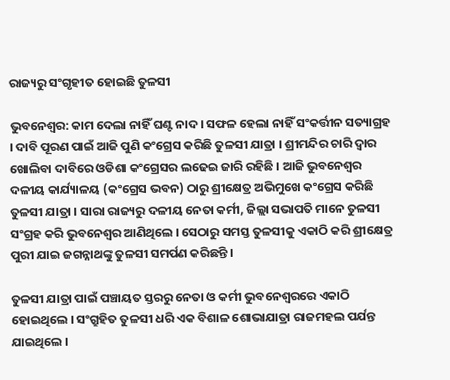ରାଜ୍ୟରୁ ସଂଗୃହୀତ ହୋଇଛି ତୁଳସୀ

ଭୁବନେଶ୍ବର: କାମ ଦେଲା ନାହିଁ ଘଣ୍ଟ ନାଦ । ସଫଳ ହେଲା ନାହିଁ ସଂକର୍ତ୍ତୀନ ସତ୍ୟାଗ୍ରହ । ଦାବି ପୂରଣ ପାଇଁ ଆଜି ପୁଣି କଂଗ୍ରେସ କରିଛି ତୁଳସୀ ଯାତ୍ରା । ଶ୍ରୀମନ୍ଦିର ଚାରି ଦ୍ବାର ଖୋଲିବା ଦାବିରେ ଓଡିଶା କଂଗ୍ରେସର ଲଢେଇ ଜାରି ରହିଛି । ଆଜି ଭୁବନେଶ୍ବର ଦଳୀୟ କାର୍ଯ୍ୟାଳୟ (କଂଗ୍ରେସ ଭବନ) ଠାରୁ ଶ୍ରୀକ୍ଷେତ୍ର ଅଭିମୁଖେ କଂଗ୍ରେସ କରିଛି ତୁଳସୀ ଯାତ୍ରା । ସାରା ରାଜ୍ୟରୁ ଦଳୀୟ ନେତା କର୍ମୀ, ଜିଲ୍ଲା ସଭାପତି ମାନେ ତୁଳସୀ ସଂଗ୍ରହ କରି ଭୁବନେଶ୍ବର ଆଣିଥିଲେ । ସେଠାରୁ ସମସ୍ତ ତୁଳସୀକୁ ଏକାଠି କରି ଶ୍ରୀକ୍ଷେତ୍ର ପୁରୀ ଯାଇ ଜଗନ୍ନାଥଙ୍କୁ ତୁଳସୀ ସମର୍ପଣ କରିଛନ୍ତି ।

ତୁଳସୀ ଯାତ୍ରା ପାଇଁ ପଞ୍ଚାୟତ ସ୍ତରରୁ ନେତା ଓ କର୍ମୀ ଭୁବନେଶ୍ବରରେ ଏକାଠି ହୋଇଥିଲେ । ସଂଗ୍ରୁହିତ ତୁଳସୀ ଧରି ଏକ ବିଶାଳ ଶୋଭାଯାତ୍ରା ରାଜମହଲ ପର୍ଯନ୍ତ ଯାଇଥିଲେ ।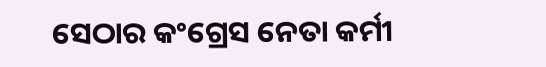ସେଠାର କଂଗ୍ରେସ ନେତା କର୍ମୀ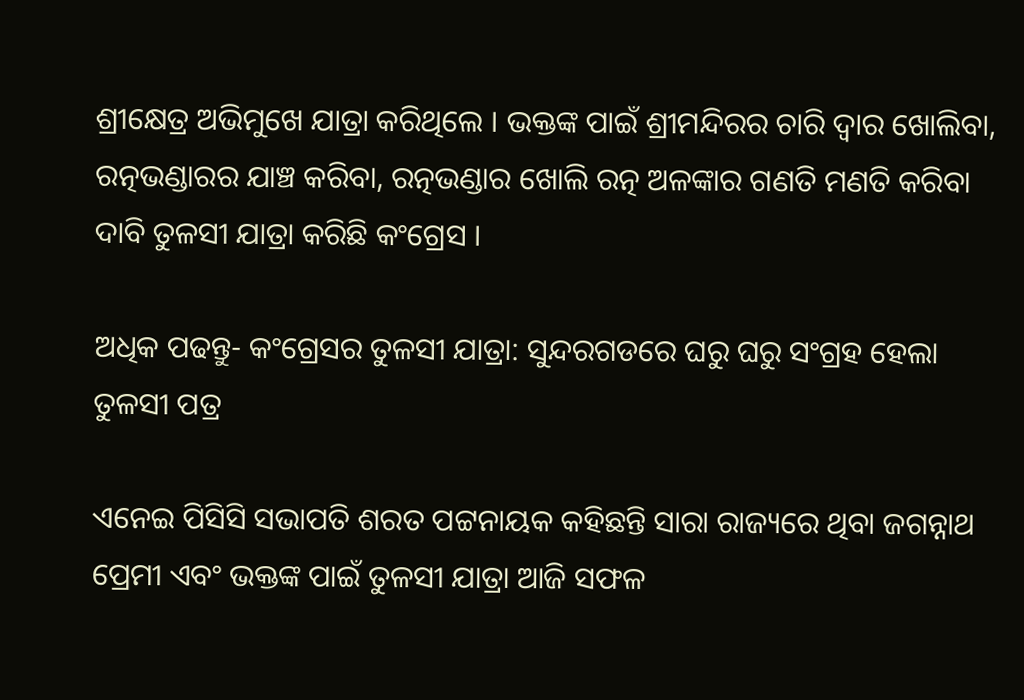ଶ୍ରୀକ୍ଷେତ୍ର ଅଭିମୁଖେ ଯାତ୍ରା କରିଥିଲେ । ଭକ୍ତଙ୍କ ପାଇଁ ଶ୍ରୀମନ୍ଦିରର ଚାରି ଦ୍ବାର ଖୋଲିବା, ରତ୍ନଭଣ୍ଡାରର ଯାଞ୍ଚ କରିବା, ରତ୍ନଭଣ୍ଡାର ଖୋଲି ରତ୍ନ ଅଳଙ୍କାର ଗଣତି ମଣତି କରିବା ଦାବି ତୁଳସୀ ଯାତ୍ରା କରିଛି କଂଗ୍ରେସ ।

ଅଧିକ ପଢନ୍ତୁ- କଂଗ୍ରେସର ତୁଳସୀ ଯାତ୍ରା: ସୁନ୍ଦରଗଡରେ ଘରୁ ଘରୁ ସଂଗ୍ରହ ହେଲା ତୁଳସୀ ପତ୍ର

ଏନେଇ ପିସିସି ସଭାପତି ଶରତ ପଟ୍ଟନାୟକ କହିଛନ୍ତି ସାରା ରାଜ୍ୟରେ ଥିବା ଜଗନ୍ନାଥ ପ୍ରେମୀ ଏବଂ ଭକ୍ତଙ୍କ ପାଇଁ ତୁଳସୀ ଯାତ୍ରା ଆଜି ସଫଳ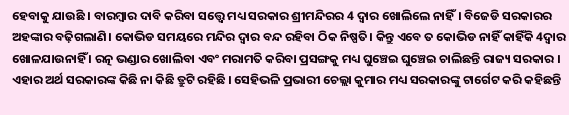ହେବାକୁ ଯାଉଛି । ବାରମ୍ବାର ଦାବି କରିବା ସତ୍ତ୍ବେ ମଧ୍ୟ ସରକାର ଶ୍ରୀମନ୍ଦିରର 4 ଦ୍ଵାର ଖୋଲିଲେ ନାହିଁ। ବିଜେଡି ସରକାରର ଅହଙ୍କାର ବଢ଼ିଗଲାଣି। କୋଭିଡ ସମୟରେ ମନ୍ଦିର ଦ୍ଵାର ବନ୍ଦ ରହିବା ଠିକ ନିଷ୍ପତି। କିନ୍ତୁ ଏବେ ତ କୋଭିଡ ନାହିଁ କାହିଁକି 4ଦ୍ଵାର ଖୋଳଯାଉନାହିଁ । ରତ୍ନ ଭଣ୍ଡାର ଖୋଲିବା ଏବଂ ମରାମତି କରିବା ପ୍ରସଙ୍ଗକୁ ମଧ୍ୟ ଘୁଞ୍ଚେଇ ଘୁଞ୍ଚେଇ ଚାଲିଛନ୍ତି ରାଜ୍ୟ ସରକାର । ଏହାର ଅର୍ଥ ସରକାରଙ୍କ କିଛି ନା କିଛି ତ୍ରୁଟି ରହିଛି । ସେହିଭଳି ପ୍ରଭାରୀ ଚେଲ୍ଲା କୁମାର ମଧ୍ୟ ସରକାରଙ୍କୁ ଟାର୍ଗେଟ କରି କହିଛନ୍ତି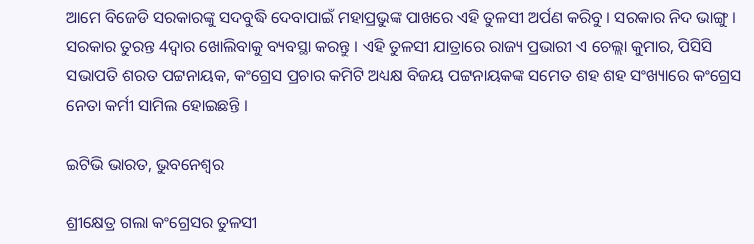ଆମେ ବିଜେଡି ସରକାରଙ୍କୁ ସଦବୁଦ୍ଧି ଦେବାପାଇଁ ମହାପ୍ରଭୁଙ୍କ ପାଖରେ ଏହି ତୁଳସୀ ଅର୍ପଣ କରିବୁ । ସରକାର ନିଦ ଭାଙ୍ଗୁ । ସରକାର ତୁରନ୍ତ 4ଦ୍ଵାର ଖୋଲିବାକୁ ବ୍ୟବସ୍ଥା କରନ୍ତୁ । ଏହି ତୁଳସୀ ଯାତ୍ରାରେ ରାଜ୍ୟ ପ୍ରଭାରୀ ଏ ଚେଲ୍ଲା କୁମାର, ପିସିସି ସଭାପତି ଶରତ ପଟ୍ଟନାୟକ, କଂଗ୍ରେସ ପ୍ରଚାର କମିଟି ଅଧ୍ୟକ୍ଷ ବିଜୟ ପଟ୍ଟନାୟକଙ୍କ ସମେତ ଶହ ଶହ ସଂଖ୍ୟାରେ କଂଗ୍ରେସ ନେତା କର୍ମୀ ସାମିଲ ହୋଇଛନ୍ତି ।

ଇଟିଭି ଭାରତ, ଭୁବନେଶ୍ବର

ଶ୍ରୀକ୍ଷେତ୍ର ଗଲା କଂଗ୍ରେସର ତୁଳସୀ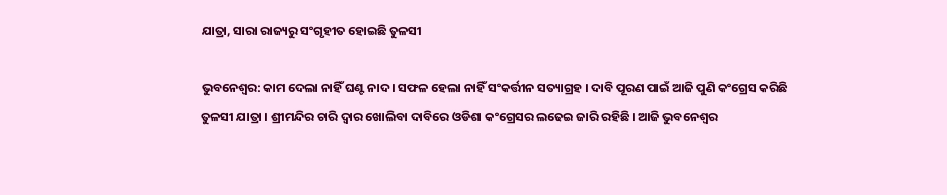ଯାତ୍ରା, ସାରା ରାଜ୍ୟରୁ ସଂଗୃହୀତ ହୋଇଛି ତୁଳସୀ

ଭୁବନେଶ୍ବର: କାମ ଦେଲା ନାହିଁ ଘଣ୍ଟ ନାଦ । ସଫଳ ହେଲା ନାହିଁ ସଂକର୍ତ୍ତୀନ ସତ୍ୟାଗ୍ରହ । ଦାବି ପୂରଣ ପାଇଁ ଆଜି ପୁଣି କଂଗ୍ରେସ କରିଛି ତୁଳସୀ ଯାତ୍ରା । ଶ୍ରୀମନ୍ଦିର ଚାରି ଦ୍ବାର ଖୋଲିବା ଦାବିରେ ଓଡିଶା କଂଗ୍ରେସର ଲଢେଇ ଜାରି ରହିଛି । ଆଜି ଭୁବନେଶ୍ବର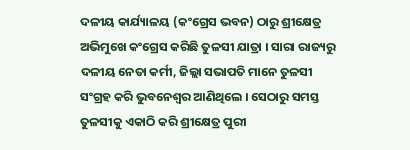ଦଳୀୟ କାର୍ଯ୍ୟାଳୟ (କଂଗ୍ରେସ ଭବନ) ଠାରୁ ଶ୍ରୀକ୍ଷେତ୍ର ଅଭିମୁଖେ କଂଗ୍ରେସ କରିଛି ତୁଳସୀ ଯାତ୍ରା । ସାରା ରାଜ୍ୟରୁ ଦଳୀୟ ନେତା କର୍ମୀ, ଜିଲ୍ଲା ସଭାପତି ମାନେ ତୁଳସୀ ସଂଗ୍ରହ କରି ଭୁବନେଶ୍ବର ଆଣିଥିଲେ । ସେଠାରୁ ସମସ୍ତ ତୁଳସୀକୁ ଏକାଠି କରି ଶ୍ରୀକ୍ଷେତ୍ର ପୁରୀ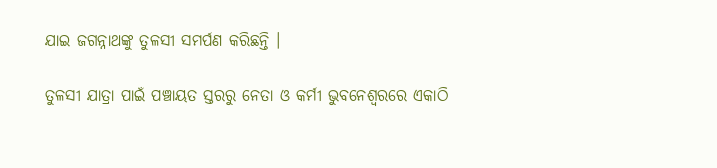ଯାଇ ଜଗନ୍ନାଥଙ୍କୁ ତୁଳସୀ ସମର୍ପଣ କରିଛନ୍ତି ।

ତୁଳସୀ ଯାତ୍ରା ପାଇଁ ପଞ୍ଚାୟତ ସ୍ତରରୁ ନେତା ଓ କର୍ମୀ ଭୁବନେଶ୍ବରରେ ଏକାଠି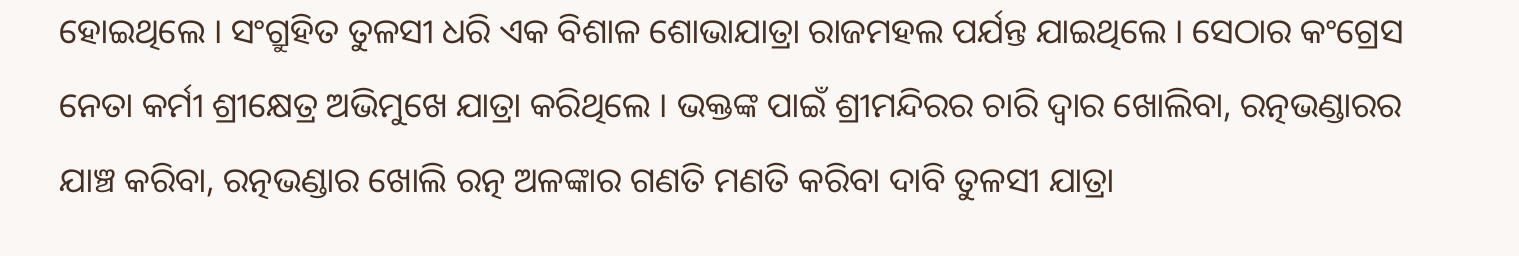ହୋଇଥିଲେ । ସଂଗ୍ରୁହିତ ତୁଳସୀ ଧରି ଏକ ବିଶାଳ ଶୋଭାଯାତ୍ରା ରାଜମହଲ ପର୍ଯନ୍ତ ଯାଇଥିଲେ । ସେଠାର କଂଗ୍ରେସ ନେତା କର୍ମୀ ଶ୍ରୀକ୍ଷେତ୍ର ଅଭିମୁଖେ ଯାତ୍ରା କରିଥିଲେ । ଭକ୍ତଙ୍କ ପାଇଁ ଶ୍ରୀମନ୍ଦିରର ଚାରି ଦ୍ବାର ଖୋଲିବା, ରତ୍ନଭଣ୍ଡାରର ଯାଞ୍ଚ କରିବା, ରତ୍ନଭଣ୍ଡାର ଖୋଲି ରତ୍ନ ଅଳଙ୍କାର ଗଣତି ମଣତି କରିବା ଦାବି ତୁଳସୀ ଯାତ୍ରା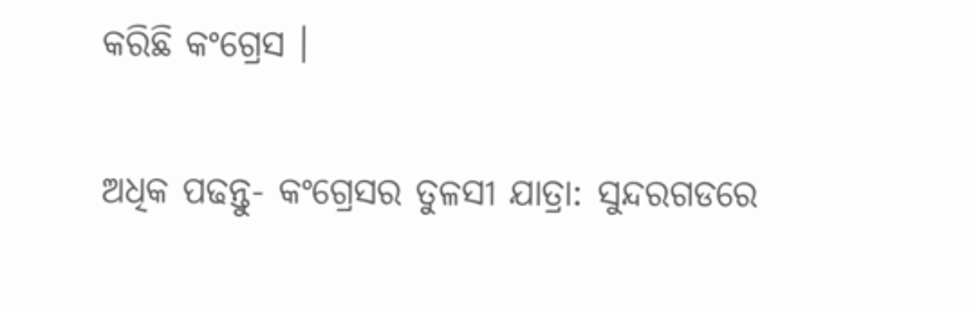କରିଛି କଂଗ୍ରେସ ।

ଅଧିକ ପଢନ୍ତୁ- କଂଗ୍ରେସର ତୁଳସୀ ଯାତ୍ରା: ସୁନ୍ଦରଗଡରେ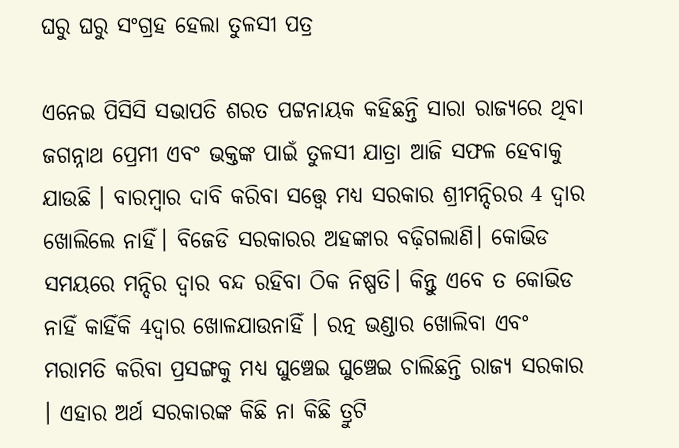ଘରୁ ଘରୁ ସଂଗ୍ରହ ହେଲା ତୁଳସୀ ପତ୍ର

ଏନେଇ ପିସିସି ସଭାପତି ଶରତ ପଟ୍ଟନାୟକ କହିଛନ୍ତି ସାରା ରାଜ୍ୟରେ ଥିବା ଜଗନ୍ନାଥ ପ୍ରେମୀ ଏବଂ ଭକ୍ତଙ୍କ ପାଇଁ ତୁଳସୀ ଯାତ୍ରା ଆଜି ସଫଳ ହେବାକୁ ଯାଉଛି । ବାରମ୍ବାର ଦାବି କରିବା ସତ୍ତ୍ବେ ମଧ୍ୟ ସରକାର ଶ୍ରୀମନ୍ଦିରର 4 ଦ୍ଵାର ଖୋଲିଲେ ନାହିଁ। ବିଜେଡି ସରକାରର ଅହଙ୍କାର ବଢ଼ିଗଲାଣି। କୋଭିଡ ସମୟରେ ମନ୍ଦିର ଦ୍ଵାର ବନ୍ଦ ରହିବା ଠିକ ନିଷ୍ପତି। କିନ୍ତୁ ଏବେ ତ କୋଭିଡ ନାହିଁ କାହିଁକି 4ଦ୍ଵାର ଖୋଳଯାଉନାହିଁ । ରତ୍ନ ଭଣ୍ଡାର ଖୋଲିବା ଏବଂ ମରାମତି କରିବା ପ୍ରସଙ୍ଗକୁ ମଧ୍ୟ ଘୁଞ୍ଚେଇ ଘୁଞ୍ଚେଇ ଚାଲିଛନ୍ତି ରାଜ୍ୟ ସରକାର । ଏହାର ଅର୍ଥ ସରକାରଙ୍କ କିଛି ନା କିଛି ତ୍ରୁଟି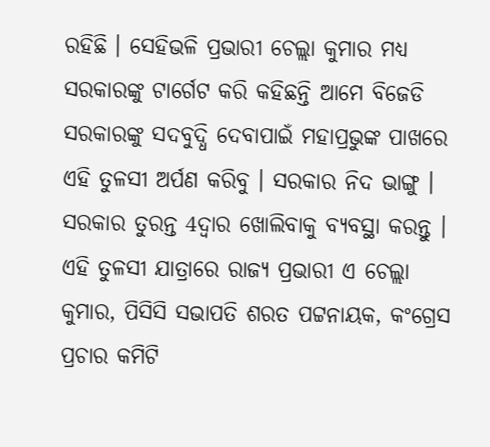ରହିଛି । ସେହିଭଳି ପ୍ରଭାରୀ ଚେଲ୍ଲା କୁମାର ମଧ୍ୟ ସରକାରଙ୍କୁ ଟାର୍ଗେଟ କରି କହିଛନ୍ତି ଆମେ ବିଜେଡି ସରକାରଙ୍କୁ ସଦବୁଦ୍ଧି ଦେବାପାଇଁ ମହାପ୍ରଭୁଙ୍କ ପାଖରେ ଏହି ତୁଳସୀ ଅର୍ପଣ କରିବୁ । ସରକାର ନିଦ ଭାଙ୍ଗୁ । ସରକାର ତୁରନ୍ତ 4ଦ୍ଵାର ଖୋଲିବାକୁ ବ୍ୟବସ୍ଥା କରନ୍ତୁ । ଏହି ତୁଳସୀ ଯାତ୍ରାରେ ରାଜ୍ୟ ପ୍ରଭାରୀ ଏ ଚେଲ୍ଲା କୁମାର, ପିସିସି ସଭାପତି ଶରତ ପଟ୍ଟନାୟକ, କଂଗ୍ରେସ ପ୍ରଚାର କମିଟି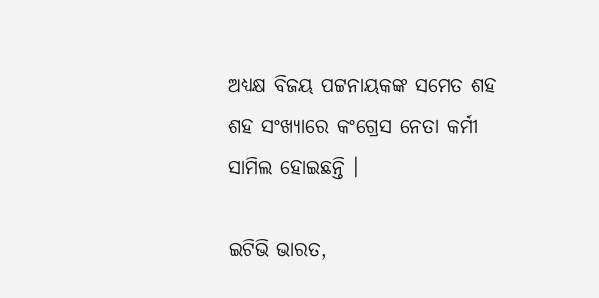ଅଧ୍ୟକ୍ଷ ବିଜୟ ପଟ୍ଟନାୟକଙ୍କ ସମେତ ଶହ ଶହ ସଂଖ୍ୟାରେ କଂଗ୍ରେସ ନେତା କର୍ମୀ ସାମିଲ ହୋଇଛନ୍ତି ।

ଇଟିଭି ଭାରତ,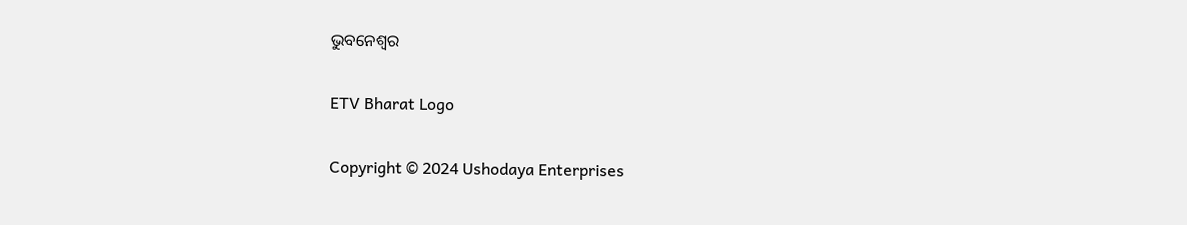ଭୁବନେଶ୍ବର

ETV Bharat Logo

Copyright © 2024 Ushodaya Enterprises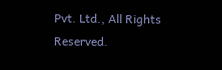Pvt. Ltd., All Rights Reserved.